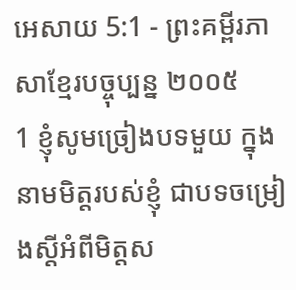អេសាយ 5:1 - ព្រះគម្ពីរភាសាខ្មែរបច្ចុប្បន្ន ២០០៥
1 ខ្ញុំសូមច្រៀងបទមួយ ក្នុងនាមមិត្តរបស់ខ្ញុំ ជាបទចម្រៀងស្ដីអំពីមិត្តស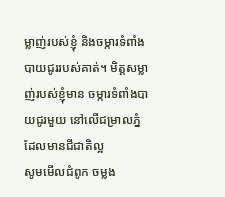ម្លាញ់របស់ខ្ញុំ និងចម្ការទំពាំងបាយជូររបស់គាត់។ មិត្តសម្លាញ់របស់ខ្ញុំមាន ចម្ការទំពាំងបាយជូរមួយ នៅលើជម្រាលភ្នំដែលមានជីជាតិល្អ
សូមមើលជំពូក ចម្លង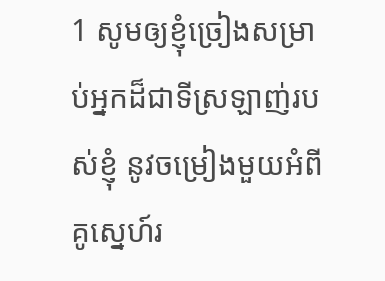1 សូមឲ្យខ្ញុំច្រៀងសម្រាប់អ្នកដ៏ជាទីស្រឡាញ់របស់ខ្ញុំ នូវចម្រៀងមួយអំពីគូស្នេហ៍រ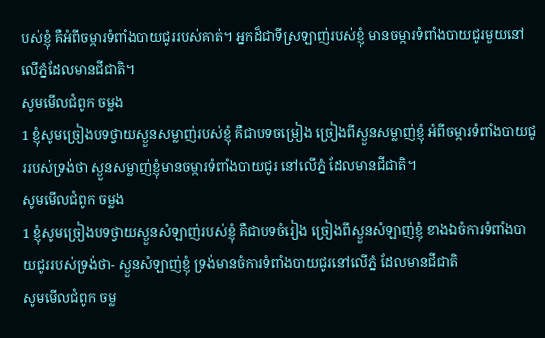បស់ខ្ញុំ គឺអំពីចម្ការទំពាំងបាយជូររបស់គាត់។ អ្នកដ៏ជាទីស្រឡាញ់របស់ខ្ញុំ មានចម្ការទំពាំងបាយជូរមួយនៅលើភ្នំដែលមានជីជាតិ។
សូមមើលជំពូក ចម្លង
1 ខ្ញុំសូមច្រៀងបទថ្វាយស្ងួនសម្លាញ់របស់ខ្ញុំ គឺជាបទចម្រៀង ច្រៀងពីស្ងួនសម្លាញ់ខ្ញុំ អំពីចម្ការទំពាំងបាយជូររបស់ទ្រង់ថា ស្ងួនសម្លាញ់ខ្ញុំមានចម្ការទំពាំងបាយជូរ នៅលើភ្នំ ដែលមានជីជាតិ។
សូមមើលជំពូក ចម្លង
1 ខ្ញុំសូមច្រៀងបទថ្វាយស្ងួនសំឡាញ់របស់ខ្ញុំ គឺជាបទចំរៀង ច្រៀងពីស្ងួនសំឡាញ់ខ្ញុំ ខាងឯចំការទំពាំងបាយជូររបស់ទ្រង់ថា- ស្ងួនសំឡាញ់ខ្ញុំ ទ្រង់មានចំការទំពាំងបាយជូរនៅលើភ្នំ ដែលមានជីជាតិ
សូមមើលជំពូក ចម្ល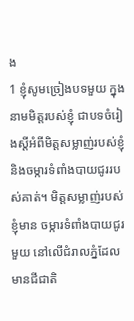ង
1 ខ្ញុំសូមច្រៀងបទមួយ ក្នុងនាមមិត្តរបស់ខ្ញុំ ជាបទចំរៀងស្តីអំពីមិត្តសម្លាញ់របស់ខ្ញុំ និងចម្ការទំពាំងបាយជូររបស់គាត់។ មិត្តសម្លាញ់របស់ខ្ញុំមាន ចម្ការទំពាំងបាយជូរមួយ នៅលើជំរាលភ្នំដែលមានជីជាតិ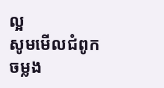ល្អ
សូមមើលជំពូក ចម្លង